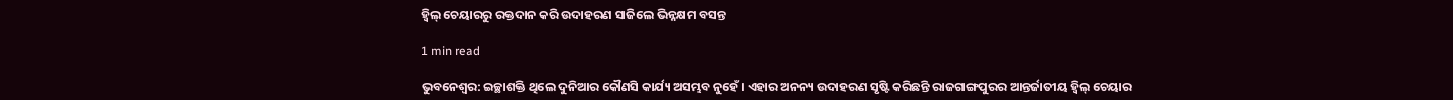ହ୍ୱିଲ୍ ଚେୟାରରୁ ରକ୍ତଦାନ କରି ଉଦାହରଣ ସାଜିଲେ ଭିନ୍ନକ୍ଷମ ବସନ୍ତ

1 min read

ଭୁବନେଶ୍ୱର: ଇଚ୍ଛାଶକ୍ତି ଥିଲେ ଦୁନିଆର କୌଣସି କାର୍ଯ୍ୟ ଅସମ୍ଭବ ନୁହେଁ । ଏହାର ଅନନ୍ୟ ଉଦାହରଣ ସୃଷ୍ଟି କରିଛନ୍ତି ରାଜଗାଙ୍ଗପୁରର ଆନ୍ତର୍ଜାତୀୟ ହ୍ୱିଲ୍ ଚେୟାର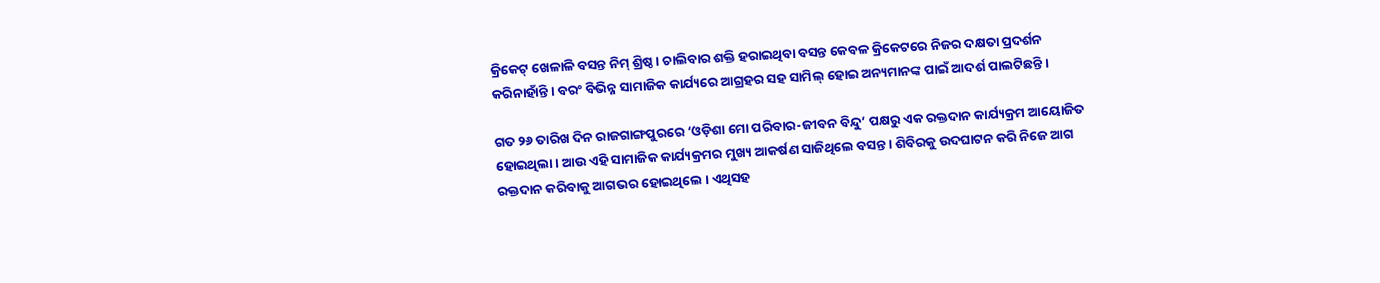କ୍ରିକେଟ୍ ଖେଳାଳି ବସନ୍ତ ନିମ୍ ଶ୍ରିଷ୍ଠ । ଚାଲିବାର ଶକ୍ତି ହରାଇଥିବା ବସନ୍ତ କେବଳ କ୍ରିକେଟରେ ନିଜର ଦକ୍ଷତା ପ୍ରଦର୍ଶନ କରିନାହାଁନ୍ତି । ବରଂ ବିଭିନ୍ନ ସାମାଜିକ କାର୍ଯ୍ୟରେ ଆଗ୍ରହର ସହ ସାମିଲ୍ ହୋଇ ଅନ୍ୟମାନଙ୍କ ପାଇଁ ଆଦର୍ଶ ପାଲଟିଛନ୍ତି ।

ଗତ ୨୬ ତାରିଖ ଦିନ ରାଜଗାଙ୍ଗପୁରରେ ‘ଓଡ଼ିଶା ମୋ ପରିବାର-ଜୀବନ ବିନ୍ଦୁ’ ପକ୍ଷରୁ ଏକ ରକ୍ତଦାନ କାର୍ଯ୍ୟକ୍ରମ ଆୟୋଜିତ ହୋଇଥିଲା । ଆଉ ଏହି ସାମାଜିକ କାର୍ଯ୍ୟକ୍ରମର ମୁଖ୍ୟ ଆକର୍ଷଣ ସାଜିଥିଲେ ବସନ୍ତ । ଶିବିରକୁ ଉଦଘାଟନ କରି ନିଜେ ଆଗ ରକ୍ତଦାନ କରିବାକୁ ଆଗଭର ହୋଇଥିଲେ । ଏଥିସହ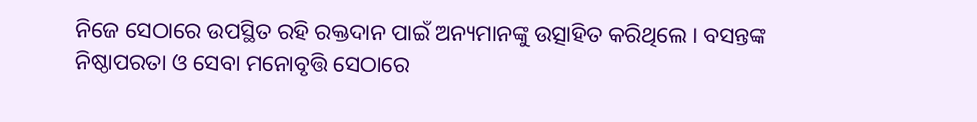ନିଜେ ସେଠାରେ ଉପସ୍ଥିତ ରହି ରକ୍ତଦାନ ପାଇଁ ଅନ୍ୟମାନଙ୍କୁ ଉତ୍ସାହିତ କରିଥିଲେ । ବସନ୍ତଙ୍କ ନିଷ୍ଠାପରତା ଓ ସେବା ମନୋବୃତ୍ତି ସେଠାରେ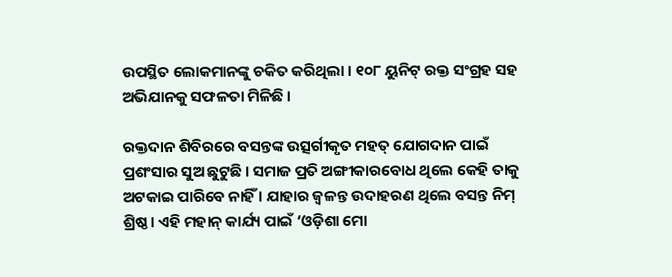ଉପସ୍ଥିତ ଲୋକମାନଙ୍କୁ ଚକିତ କରିଥିଲା । ୧୦୮ ୟୁନିଟ୍ ରକ୍ତ ସଂଗ୍ରହ ସହ ଅଭିଯାନକୁ ସଫଳତା ମିଳିଛି ।

ରକ୍ତଦାନ ଶିବିରରେ ବସନ୍ତଙ୍କ ଉତ୍ସର୍ଗୀକୃତ ମହତ୍ ଯୋଗଦାନ ପାଇଁ ପ୍ରଶଂସାର ସୁଅ ଛୁଟୁଛି । ସମାଜ ପ୍ରତି ଅଙ୍ଗୀକାରବୋଧ ଥିଲେ କେହି ତାକୁ ଅଟକାଇ ପାରିବେ ନାହିଁ । ଯାହାର ଜ୍ୱଳନ୍ତ ଉଦାହରଣ ଥିଲେ ବସନ୍ତ ନିମ୍ ଶ୍ରିଷ୍ଠ । ଏହି ମହାନ୍ କାର୍ଯ୍ୟ ପାଇଁ ‘ଓଡ଼ିଶା ମୋ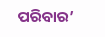ପରିବାର’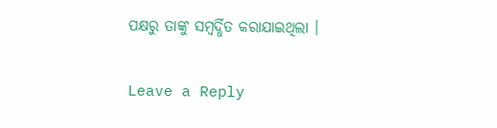ପକ୍ଷରୁ ତାଙ୍କୁ ସମ୍ବର୍ଦ୍ଧିତ କରାଯାଇଥିଲା ।

Leave a Reply